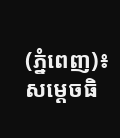(ភ្នំពេញ)៖ សម្ដេចធិ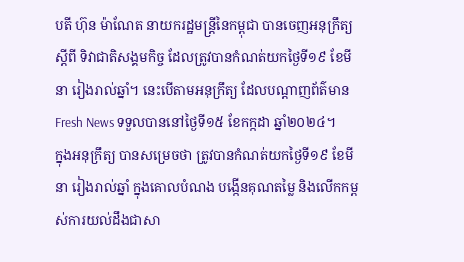បតី ហ៊ុន ម៉ាណែត នាយករដ្ឋមន្ដ្រីនៃកម្ពុជា បានចេញអនុក្រឹត្យ ស្តីពី ទិវាជាតិសង្គមកិច្ច ដែលត្រូវបានកំណត់យកថ្ងៃទី១៩ ខែមីនា រៀងរាល់ឆ្នាំ។ នេះបើតាមអនុក្រឹត្យ ដែលបណ្ដាញព័ត៌មាន Fresh News ទទួលបាននៅថ្ងៃទី១៥ ខែកក្កដា ឆ្នាំ២០២៤។
ក្នុងអនុក្រឹត្យ បានសម្រេចថា ត្រូវបានកំណត់យកថ្ងៃទី១៩ ខែមីនា រៀងរាល់ឆ្នាំ ក្នុងគោលបំណង បង្កើនគុណតម្លៃ និងលើកកម្ពស់ការយល់ដឹងជាសា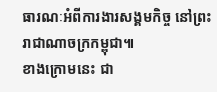ធារណៈអំពីការងារសង្គមកិច្ច នៅព្រះរាជាណាចក្រកម្ពុជា៕
ខាងក្រោមនេះ ជា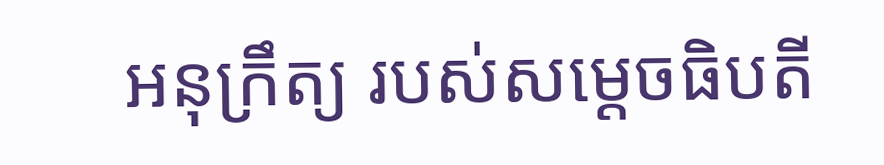អនុក្រឹត្យ របស់សម្ដេចធិបតី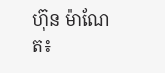ហ៊ុន ម៉ាណែត៖